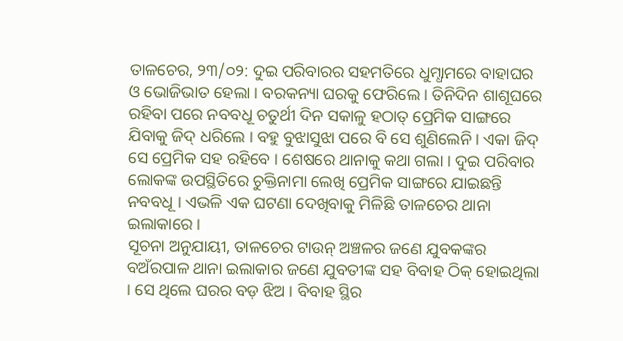ତାଳଚେର, ୨୩/୦୨: ଦୁଇ ପରିବାରର ସହମତିରେ ଧୁମ୍ଧାମରେ ବାହାଘର ଓ ଭୋଜିଭାତ ହେଲା । ବରକନ୍ୟା ଘରକୁ ଫେରିଲେ । ତିନିଦିନ ଶାଶୂଘରେ ରହିବା ପରେ ନବବଧୂ ଚତୁର୍ଥୀ ଦିନ ସକାଳୁ ହଠାତ୍ ପ୍ରେମିକ ସାଙ୍ଗରେ ଯିବାକୁ ଜିଦ୍ ଧରିଲେ । ବହୁ ବୁଝାସୁଝା ପରେ ବି ସେ ଶୁଣିଲେନି । ଏକା ଜିଦ୍ ସେ ପ୍ରେମିକ ସହ ରହିବେ । ଶେଷରେ ଥାନାକୁ କଥା ଗଲା । ଦୁଇ ପରିବାର ଲୋକଙ୍କ ଉପସ୍ଥିତିରେ ଚୁକ୍ତିନାମା ଲେଖି ପ୍ରେମିକ ସାଙ୍ଗରେ ଯାଇଛନ୍ତି ନବବଧୂ । ଏଭଳି ଏକ ଘଟଣା ଦେଖିବାକୁ ମିଳିଛି ତାଳଚେର ଥାନା ଇଲାକାରେ ।
ସୂଚନା ଅନୁଯାୟୀ, ତାଳଚେର ଟାଉନ୍ ଅଞ୍ଚଳର ଜଣେ ଯୁବକଙ୍କର ବଅଁରପାଳ ଥାନା ଇଲାକାର ଜଣେ ଯୁବତୀଙ୍କ ସହ ବିବାହ ଠିକ୍ ହୋଇଥିଲା । ସେ ଥିଲେ ଘରର ବଡ଼ ଝିଅ । ବିବାହ ସ୍ଥିର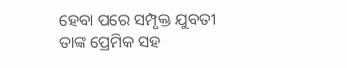ହେବା ପରେ ସମ୍ପୃକ୍ତ ଯୁବତୀ ତାଙ୍କ ପ୍ରେମିକ ସହ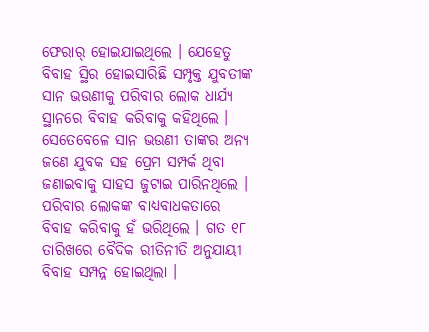ଫେରାର୍ ହୋଇଯାଇଥିଲେ । ଯେହେତୁ ବିବାହ ସ୍ଥିର ହୋଇସାରିଛି ସମ୍ପୃକ୍ତ ଯୁବତୀଙ୍କ ସାନ ଭଉଣୀକୁ ପରିବାର ଲୋକ ଧାର୍ଯ୍ୟ ସ୍ଥାନରେ ବିବାହ କରିବାକୁ କହିଥିଲେ । ସେତେବେଳେ ସାନ ଭଉଣୀ ତାଙ୍କର ଅନ୍ୟ ଜଣେ ଯୁବକ ସହ ପ୍ରେମ ସମ୍ପର୍କ ଥିବା ଜଣାଇବାକୁ ସାହସ ଜୁଟାଇ ପାରିନଥିଲେ । ପରିବାର ଲୋକଙ୍କ ବାଧ୍ୟବାଧକତାରେ ବିବାହ କରିବାକୁ ହଁ ଭରିଥିଲେ । ଗତ ୧୮ ତାରିଖରେ ବୈଦିକ ରୀତିନୀତି ଅନୁଯାୟୀ ବିବାହ ସମ୍ପନ୍ନ ହୋଇଥିଲା ।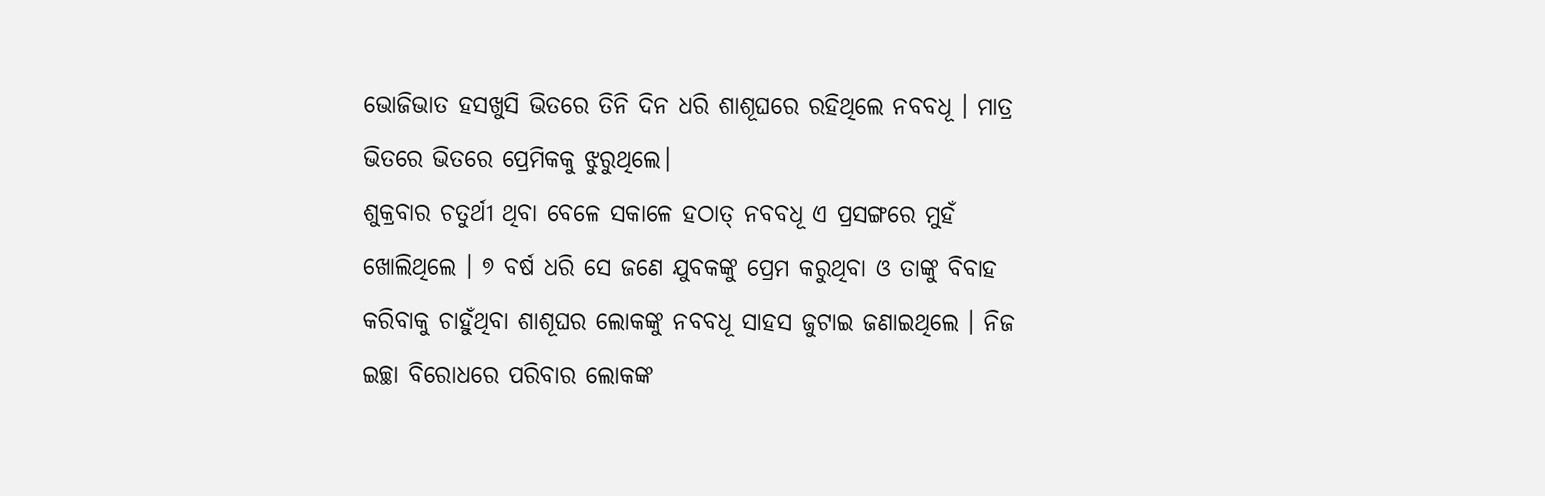ଭୋଜିଭାତ ହସଖୁସି ଭିତରେ ତିନି ଦିନ ଧରି ଶାଶୂଘରେ ରହିଥିଲେ ନବବଧୂ । ମାତ୍ର ଭିତରେ ଭିତରେ ପ୍ରେମିକକୁ ଝୁରୁଥିଲେ।
ଶୁକ୍ରବାର ଚତୁର୍ଥୀ ଥିବା ବେଳେ ସକାଳେ ହଠାତ୍ ନବବଧୂ ଏ ପ୍ରସଙ୍ଗରେ ମୁହଁ ଖୋଲିଥିଲେ । ୭ ବର୍ଷ ଧରି ସେ ଜଣେ ଯୁବକଙ୍କୁ ପ୍ରେମ କରୁଥିବା ଓ ତାଙ୍କୁ ବିବାହ କରିବାକୁ ଚାହୁଁଥିବା ଶାଶୂଘର ଲୋକଙ୍କୁ ନବବଧୂ ସାହସ ଜୁଟାଇ ଜଣାଇଥିଲେ । ନିଜ ଇଚ୍ଛା ବିରୋଧରେ ପରିବାର ଲୋକଙ୍କ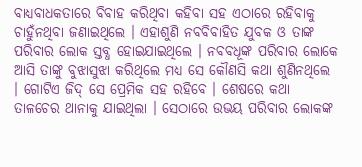ବାଧ୍ୟବାଧକତାରେ ବିବାହ କରିଥିବା କହିବା ସହ ଏଠାରେ ରହିବାକୁ ଚାହୁଁନଥିବା ଜଣାଇଥିଲେ । ଏହାଶୁଣି ନବବିବାହିତ ଯୁବକ ଓ ତାଙ୍କ ପରିବାର ଲୋକ ସ୍ତବ୍ଧ ହୋଇଯାଇଥିଲେ । ନବବଧୂଙ୍କ ପରିବାର ଲୋକେ ଆସି ତାଙ୍କୁ ବୁଝାସୁଝା କରିଥିଲେ ମଧ୍ୟ ସେ କୌଣସି କଥା ଶୁଣିନଥିଲେ । ଗୋଟିଏ ଜିଦ୍ ସେ ପ୍ରେମିକ ସହ ରହିବେ । ଶେଷରେ କଥା ତାଳଚେର ଥାନାକୁ ଯାଇଥିଲା । ସେଠାରେ ଉଭୟ ପରିବାର ଲୋକଙ୍କ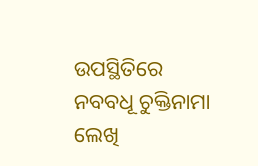ଉପସ୍ଥିତିରେ ନବବଧୂ ଚୁକ୍ତିନାମା ଲେଖି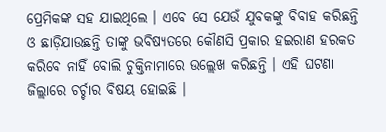ପ୍ରେମିକଙ୍କ ସହ ଯାଇଥିଲେ । ଏବେ ସେ ଯେଉଁ ଯୁବକଙ୍କୁ ବିବାହ କରିଛନ୍ତି ଓ ଛାଡ଼ିଯାଉଛନ୍ତି ତାଙ୍କୁ ଭବିଷ୍ୟତରେ କୌଣସି ପ୍ରକାର ହଇରାଣ ହରକତ କରିବେ ନାହିଁ ବୋଲି ଚୁକ୍ତିନାମାରେ ଉଲ୍ଲେଖ କରିଛନ୍ତି । ଏହି ଘଟଣା ଜିଲ୍ଲାରେ ଚର୍ଚ୍ଚାର ବିଷୟ ହୋଇଛି ।